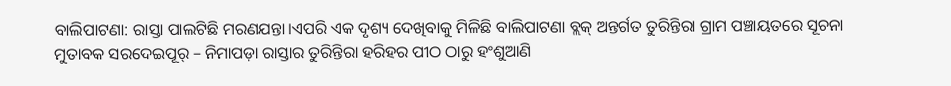ବାଲିପାଟଣା: ରାସ୍ତା ପାଲଟିଛି ମରଣଯନ୍ତା।ଏପରି ଏକ ଦୃଶ୍ୟ ଦେଖିବାକୁ ମିଳିଛି ବାଲିପାଟଣା ବ୍ଲକ୍ ଅନ୍ତର୍ଗତ ତୁରିନ୍ତିରା ଗ୍ରାମ ପଞ୍ଚାୟତରେ ସୂଚନା ମୁତାବକ ସରଦେଇପୂର୍ – ନିମାପଡ଼ା ରାସ୍ତାର ତୁରିନ୍ତିରା ହରିହର ପୀଠ ଠାରୁ ହଂଶୁଆଣି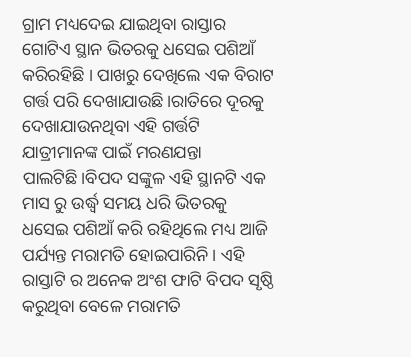ଗ୍ରାମ ମଧ୍ୟଦେଇ ଯାଇଥିବା ରାସ୍ତାର ଗୋଟିଏ ସ୍ଥାନ ଭିତରକୁ ଧସେଇ ପଶିଆଁ କରିରହିଛି । ପାଖରୁ ଦେଖିଲେ ଏକ ବିରାଟ ଗର୍ତ୍ତ ପରି ଦେଖାଯାଉଛି।ରାତିରେ ଦୂରକୁ ଦେଖାଯାଉନଥିବା ଏହି ଗର୍ତ୍ତଟି ଯାତ୍ରୀମାନଙ୍କ ପାଇଁ ମରଣଯନ୍ତା ପାଲଟିଛି।ବିପଦ ସଙ୍କୁଳ ଏହି ସ୍ଥାନଟି ଏକ ମାସ ରୁ ଉର୍ଦ୍ଧ୍ବ ସମୟ ଧରି ଭିତରକୁ ଧସେଇ ପଶିଆଁ କରି ରହିଥିଲେ ମଧ୍ୟ ଆଜି ପର୍ଯ୍ୟନ୍ତ ମରାମତି ହୋଇପାରିନି । ଏହି ରାସ୍ତାଟି ର ଅନେକ ଅଂଶ ଫାଟି ବିପଦ ସୃଷ୍ଠି କରୁଥିବା ବେଳେ ମରାମତି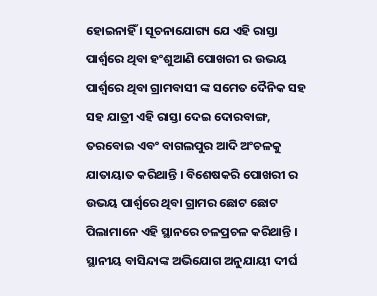ହୋଇନାହିଁ । ସୂଚନାଯୋଗ୍ୟ ଯେ ଏହି ରାସ୍ତା ପାର୍ଶ୍ବରେ ଥିବା ହଂଶୁଆଣି ପୋଖରୀ ର ଉଭୟ ପାର୍ଶ୍ଵରେ ଥିବା ଗ୍ରାମବାସୀ ଙ୍କ ସମେତ ଦୈନିକ ସହ ସହ ଯାତ୍ରୀ ଏହି ରାସ୍ତା ଦେଇ ଦୋରବାଙ୍ଗ, ତରବୋଇ ଏବଂ ବାଗଲପୁର ଆଦି ଅଂଚଳକୁ ଯାତାୟାତ କରିଥାନ୍ତି । ବିଶେଷକରି ପୋଖରୀ ର ଉଭୟ ପାର୍ଶ୍ୱରେ ଥିବା ଗ୍ରାମର ଛୋଟ ଛୋଟ ପିଲାମାନେ ଏହି ସ୍ଥାନରେ ଚଳପ୍ରଚଳ କରିଥାନ୍ତି । ସ୍ଥାନୀୟ ବାସିନ୍ଦାଙ୍କ ଅଭିଯୋଗ ଅନୁଯାୟୀ ଦୀର୍ଘ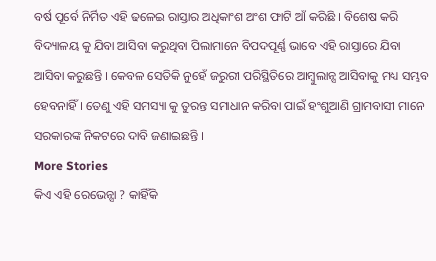ବର୍ଷ ପୂର୍ବେ ନିର୍ମିତ ଏହି ଢଳେଇ ରାସ୍ତାର ଅଧିକାଂଶ ଅଂଶ ଫାଟି ଆଁ କରିଛି । ବିଶେଷ କରି ବିଦ୍ୟାଳୟ କୁ ଯିବା ଆସିବା କରୁଥିବା ପିଲାମାନେ ବିପଦପୂର୍ଣ୍ଣ ଭାବେ ଏହି ରାସ୍ତାରେ ଯିବା ଆସିବା କରୁଛନ୍ତି । କେବଳ ସେତିକି ନୁହେଁ ଜରୁରୀ ପରିସ୍ଥିତିରେ ଆମ୍ବୁଲାନ୍ସ ଆସିବାକୁ ମଧ୍ୟ ସମ୍ଭବ ହେବନାହିଁ । ତେଣୁ ଏହି ସମସ୍ୟା କୁ ତୁରନ୍ତ ସମାଧାନ କରିବା ପାଇଁ ହଂଶୁଆଣି ଗ୍ରାମବାସୀ ମାନେ ସରକାରଙ୍କ ନିକଟରେ ଦାବି ଜଣାଇଛନ୍ତି ।
More Stories
କିଏ ଏହି ରେଭେନ୍ସା ? କାହିଁକି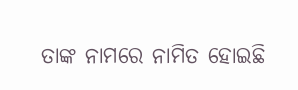ତାଙ୍କ ନାମରେ ନାମିତ ହୋଇଛି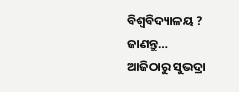ବିଶ୍ୱବିଦ୍ୟାଳୟ ? ଜାଣନ୍ତୁ…
ଆଜିଠାରୁ ସୁଭଦ୍ରା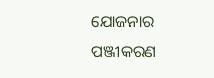ଯୋଜନାର ପଞ୍ଜୀକରଣ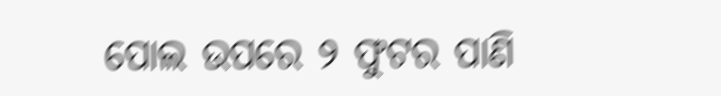ପୋଲ ଉପରେ ୨ ଫୁଟର ପାଣି